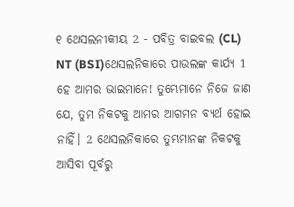୧ ଥେସଲନୀକୀୟ 2 - ପବିତ୍ର ବାଇବଲ (CL) NT (BSI)ଥେସଲନିକାରେ ପାଉଲଙ୍କ କାର୍ଯ୍ୟ 1 ହେ ଆମର ଭାଇମାନେ! ତୁମ୍ଭେମାନେ ନିଜେ ଜାଣ ଯେ, ତୁମ ନିକଟକୁ ଆମର ଆଗମନ ବ୍ୟର୍ଥ ହୋଇ ନାହିଁ। 2 ଥେସଲନିକାରେ ତୁମ୍ଭମାନଙ୍କ ନିକଟକୁ ଆସିବା ପୂର୍ବରୁ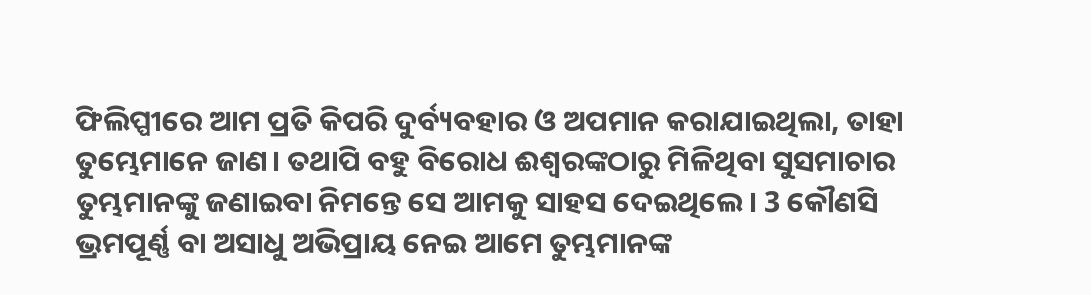ଫିଲିପ୍ପୀରେ ଆମ ପ୍ରତି କିପରି ଦୁର୍ବ୍ୟବହାର ଓ ଅପମାନ କରାଯାଇଥିଲା, ତାହା ତୁମ୍ଭେମାନେ ଜାଣ। ତଥାପି ବହୁ ବିରୋଧ ଈଶ୍ୱରଙ୍କଠାରୁ ମିଳିଥିବା ସୁସମାଚାର ତୁମ୍ଭମାନଙ୍କୁ ଜଣାଇବା ନିମନ୍ତେ ସେ ଆମକୁ ସାହସ ଦେଇଥିଲେ। 3 କୌଣସି ଭ୍ରମପୂର୍ଣ୍ଣ ବା ଅସାଧୁ ଅଭିପ୍ରାୟ ନେଇ ଆମେ ତୁମ୍ଭମାନଙ୍କ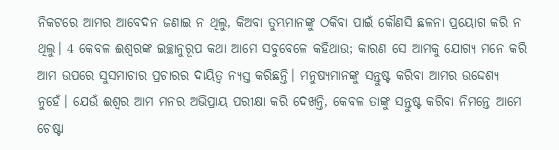ନିକଟରେ ଆମର ଆବେଦନ ଜଣାଇ ନ ଥିଲୁ, କିଅବା ତୁମ୍ଭମାନଙ୍କୁ ଠକିବା ପାଇଁ କୌଣସି ଛଳନା ପ୍ରୟୋଗ କରି ନ ଥିଲୁ। 4 କେବଳ ଈଶ୍ୱରଙ୍କ ଇଚ୍ଛାନୁରୂପ କଥା ଆମେ ସବୁବେଳେ କହିଥାଉ; କାରଣ ସେ ଆମକୁ ଯୋଗ୍ୟ ମନେ କରି ଆମ ଉପରେ ସୁସମାଚାର ପ୍ରଚାରର ଦାୟିତ୍ୱ ନ୍ୟସ୍ତ କରିଛନ୍ତି। ମନୁଷ୍ୟମାନଙ୍କୁ ସନ୍ତୁଷ୍ଟ କରିବା ଆମର ଉଦ୍ଦେଶ୍ୟ ନୁହେଁ। ଯେଉଁ ଈଶ୍ୱର ଆମ ମନର ଅଭିପ୍ରାୟ ପରୀକ୍ଷା କରି ଦେଖନ୍ତି, କେବଳ ତାଙ୍କୁ ସନ୍ତୁଷ୍ଟ କରିବା ନିମନ୍ତେ ଆମେ ଚେଷ୍ଟା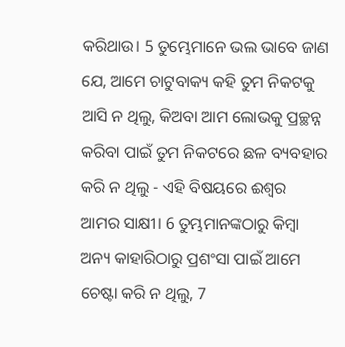କରିଥାଉ। 5 ତୁମ୍ଭେମାନେ ଭଲ ଭାବେ ଜାଣ ଯେ, ଆମେ ଚାଟୁବାକ୍ୟ କହି ତୁମ ନିକଟକୁ ଆସି ନ ଥିଲୁ, କିଅବା ଆମ ଲୋଭକୁ ପ୍ରଚ୍ଛନ୍ନ କରିବା ପାଇଁ ତୁମ ନିକଟରେ ଛଳ ବ୍ୟବହାର କରି ନ ଥିଲୁ - ଏହି ବିଷୟରେ ଈଶ୍ୱର ଆମର ସାକ୍ଷୀ। 6 ତୁମ୍ଭମାନଙ୍କଠାରୁ କିମ୍ବା ଅନ୍ୟ କାହାରିଠାରୁ ପ୍ରଶଂସା ପାଇଁ ଆମେ ଚେଷ୍ଟା କରି ନ ଥିଲୁ, 7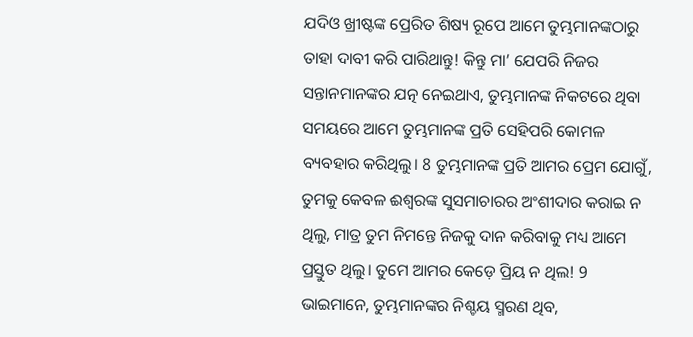ଯଦିଓ ଖ୍ରୀଷ୍ଟଙ୍କ ପ୍ରେରିତ ଶିଷ୍ୟ ରୂପେ ଆମେ ତୁମ୍ଭମାନଙ୍କଠାରୁ ତାହା ଦାବୀ କରି ପାରିଥାନ୍ତୁ! କିନ୍ତୁ ମା’ ଯେପରି ନିଜର ସନ୍ତାନମାନଙ୍କର ଯତ୍ନ ନେଇଥାଏ, ତୁମ୍ଭମାନଙ୍କ ନିକଟରେ ଥିବା ସମୟରେ ଆମେ ତୁମ୍ଭମାନଙ୍କ ପ୍ରତି ସେହିପରି କୋମଳ ବ୍ୟବହାର କରିଥିଲୁ। 8 ତୁମ୍ଭମାନଙ୍କ ପ୍ରତି ଆମର ପ୍ରେମ ଯୋଗୁଁ, ତୁମକୁ କେବଳ ଈଶ୍ୱରଙ୍କ ସୁସମାଚାରର ଅଂଶୀଦାର କରାଇ ନ ଥିଲୁ, ମାତ୍ର ତୁମ ନିମନ୍ତେ ନିଜକୁ ଦାନ କରିବାକୁ ମଧ୍ୟ ଆମେ ପ୍ରସ୍ତୁତ ଥିଲୁ। ତୁମେ ଆମର କେଡ଼େ ପ୍ରିୟ ନ ଥିଲ! 9 ଭାଇମାନେ, ତୁମ୍ଭମାନଙ୍କର ନିଶ୍ଚୟ ସ୍ମରଣ ଥିବ,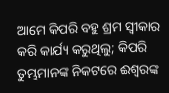ଆମେ କିପରି ବହୁ ଶ୍ରମ ସ୍ୱୀକାର କରି କାର୍ଯ୍ୟ କରୁଥିଲୁ; କିପରି ତୁମ୍ଭମାନଙ୍କ ନିକଟରେ ଈଶ୍ୱରଙ୍କ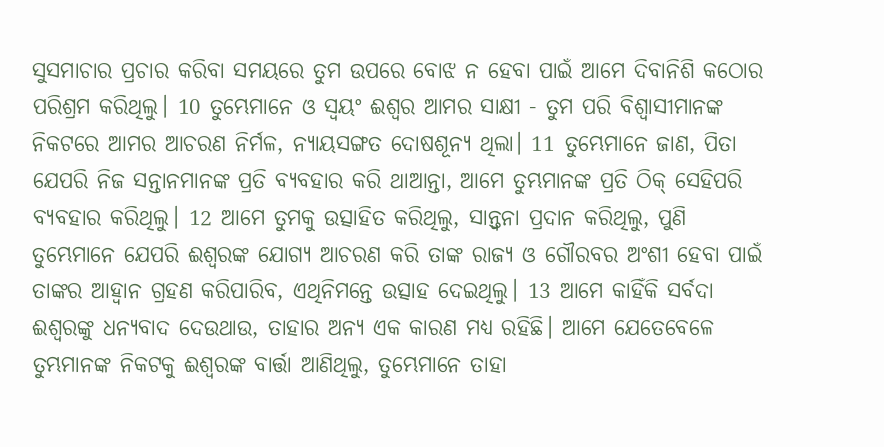ସୁସମାଚାର ପ୍ରଚାର କରିବା ସମୟରେ ତୁମ ଉପରେ ବୋଝ ନ ହେବା ପାଇଁ ଆମେ ଦିବାନିଶି କଠୋର ପରିଶ୍ରମ କରିଥିଲୁ। 10 ତୁମ୍ଭେମାନେ ଓ ସ୍ୱୟଂ ଈଶ୍ୱର ଆମର ସାକ୍ଷୀ - ତୁମ ପରି ବିଶ୍ୱାସୀମାନଙ୍କ ନିକଟରେ ଆମର ଆଚରଣ ନିର୍ମଳ, ନ୍ୟାୟସଙ୍ଗତ ଦୋଷଶୂନ୍ୟ ଥିଲା। 11 ତୁମ୍ଭେମାନେ ଜାଣ, ପିତା ଯେପରି ନିଜ ସନ୍ତାନମାନଙ୍କ ପ୍ରତି ବ୍ୟବହାର କରି ଥାଆନ୍ତା, ଆମେ ତୁମ୍ଭମାନଙ୍କ ପ୍ରତି ଠିକ୍ ସେହିପରି ବ୍ୟବହାର କରିଥିଲୁ। 12 ଆମେ ତୁମକୁ ଉତ୍ସାହିତ କରିଥିଲୁ, ସାନ୍ତ୍ୱନା ପ୍ରଦାନ କରିଥିଲୁ, ପୁଣି ତୁମ୍ଭେମାନେ ଯେପରି ଈଶ୍ୱରଙ୍କ ଯୋଗ୍ୟ ଆଚରଣ କରି ତାଙ୍କ ରାଜ୍ୟ ଓ ଗୌରବର ଅଂଶୀ ହେବା ପାଇଁ ତାଙ୍କର ଆହ୍ୱାନ ଗ୍ରହଣ କରିପାରିବ, ଏଥିନିମନ୍ତେ ଉତ୍ସାହ ଦେଇଥିଲୁ। 13 ଆମେ କାହିଁକି ସର୍ବଦା ଈଶ୍ୱରଙ୍କୁ ଧନ୍ୟବାଦ ଦେଉଥାଉ, ତାହାର ଅନ୍ୟ ଏକ କାରଣ ମଧ୍ୟ ରହିଛି। ଆମେ ଯେତେବେଳେ ତୁମ୍ଭମାନଙ୍କ ନିକଟକୁ ଈଶ୍ୱରଙ୍କ ବାର୍ତ୍ତା ଆଣିଥିଲୁ, ତୁମ୍ଭେମାନେ ତାହା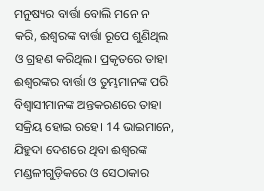ମନୁଷ୍ୟର ବାର୍ତ୍ତା ବୋଲି ମନେ ନ କରି, ଈଶ୍ୱରଙ୍କ ବାର୍ତ୍ତା ରୂପେ ଶୁଣିଥିଲ ଓ ଗ୍ରହଣ କରିଥିଲ। ପ୍ରକୃତରେ ତାହା ଈଶ୍ୱରଙ୍କର ବାର୍ତ୍ତା ଓ ତୁମ୍ଭମାନଙ୍କ ପରି ବିଶ୍ୱାସୀମାନଙ୍କ ଅନ୍ତକରଣରେ ତାହା ସକ୍ରିୟ ହୋଇ ରହେ। 14 ଭାଇମାନେ, ଯିହୁଦା ଦେଶରେ ଥିବା ଈଶ୍ୱରଙ୍କ ମଣ୍ଡଳୀଗୁଡ଼ିକରେ ଓ ସେଠାକାର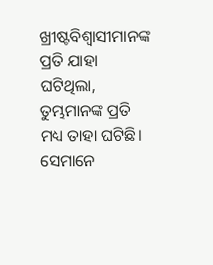ଖ୍ରୀଷ୍ଟବିଶ୍ୱାସୀମାନଙ୍କ ପ୍ରତି ଯାହା ଘଟିଥିଲା, ତୁମ୍ଭମାନଙ୍କ ପ୍ରତି ମଧ୍ୟ ତାହା ଘଟିଛି। ସେମାନେ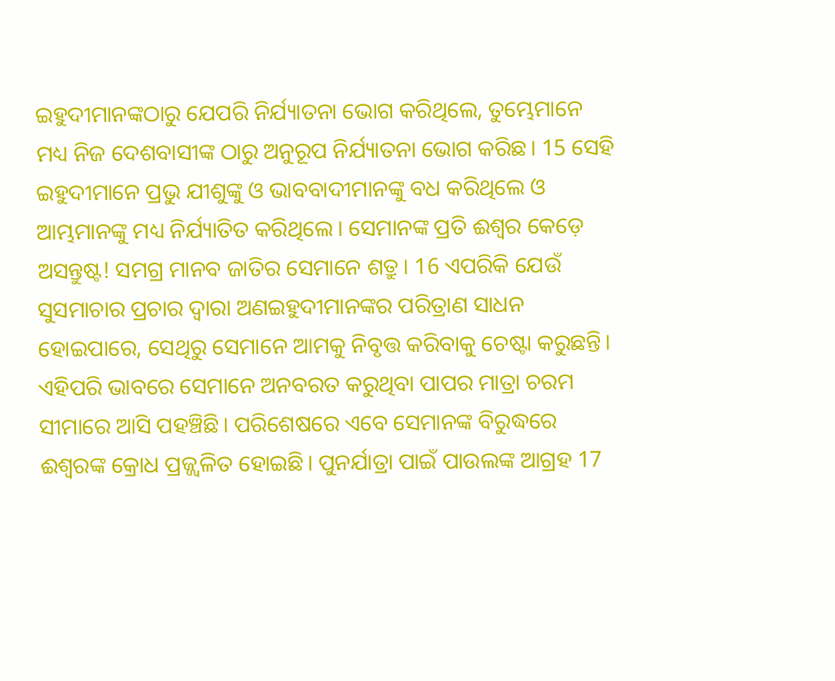ଇହୁଦୀମାନଙ୍କଠାରୁ ଯେପରି ନିର୍ଯ୍ୟାତନା ଭୋଗ କରିଥିଲେ, ତୁମ୍ଭେମାନେ ମଧ୍ୟ ନିଜ ଦେଶବାସୀଙ୍କ ଠାରୁ ଅନୁରୂପ ନିର୍ଯ୍ୟାତନା ଭୋଗ କରିଛ। 15 ସେହି ଇହୁଦୀମାନେ ପ୍ରଭୁ ଯୀଶୁଙ୍କୁ ଓ ଭାବବାଦୀମାନଙ୍କୁ ବଧ କରିଥିଲେ ଓ ଆମ୍ଭମାନଙ୍କୁ ମଧ୍ୟ ନିର୍ଯ୍ୟାତିତ କରିଥିଲେ। ସେମାନଙ୍କ ପ୍ରତି ଈଶ୍ୱର କେଡ଼େ ଅସନ୍ତୁଷ୍ଟ! ସମଗ୍ର ମାନବ ଜାତିର ସେମାନେ ଶତ୍ରୁ। 16 ଏପରିକି ଯେଉଁ ସୁସମାଚାର ପ୍ରଚାର ଦ୍ୱାରା ଅଣଇହୁଦୀମାନଙ୍କର ପରିତ୍ରାଣ ସାଧନ ହୋଇପାରେ, ସେଥିରୁ ସେମାନେ ଆମକୁ ନିବୃତ୍ତ କରିବାକୁ ଚେଷ୍ଟା କରୁଛନ୍ତି। ଏହିପରି ଭାବରେ ସେମାନେ ଅନବରତ କରୁଥିବା ପାପର ମାତ୍ରା ଚରମ ସୀମାରେ ଆସି ପହଞ୍ଚିଛି। ପରିଶେଷରେ ଏବେ ସେମାନଙ୍କ ବିରୁଦ୍ଧରେ ଈଶ୍ୱରଙ୍କ କ୍ରୋଧ ପ୍ରଜ୍ଜ୍ୱଳିତ ହୋଇଛି। ପୁନର୍ଯାତ୍ରା ପାଇଁ ପାଉଲଙ୍କ ଆଗ୍ରହ 17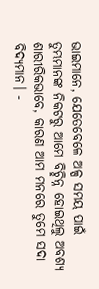ଭାଇମାନେ, ଯେତେବେଳେ ଅଳ୍ପ ସମୟ ପାଇଁ ତୁମ୍ଭମାନଙ୍କ ନିକଟରୁ ଆମେ ବିଚ୍ଛିନ୍ନ ହୋଇଥିଲୁ ଅବଶ୍ୟ ଶାରୀରିକଭାବେ, କାରଣ ଆମ ମନରେ ତୁମେ ସଦା ବିଦ୍ୟମାନ। -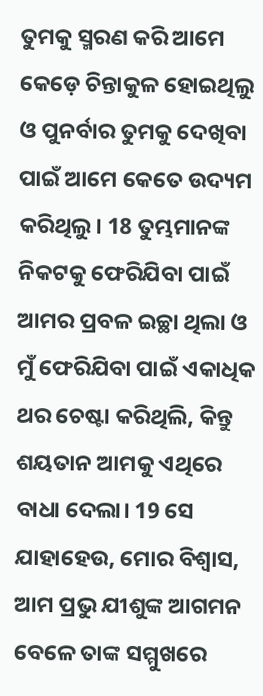ତୁମକୁ ସ୍ମରଣ କରି ଆମେ କେଡ଼େ ଚିନ୍ତାକୁଳ ହୋଇଥିଲୁ ଓ ପୁନର୍ବାର ତୁମକୁ ଦେଖିବା ପାଇଁ ଆମେ କେତେ ଉଦ୍ୟମ କରିଥିଲୁ। 18 ତୁମ୍ଭମାନଙ୍କ ନିକଟକୁ ଫେରିଯିବା ପାଇଁ ଆମର ପ୍ରବଳ ଇଚ୍ଛା ଥିଲା ଓ ମୁଁ ଫେରିଯିବା ପାଇଁ ଏକାଧିକ ଥର ଚେଷ୍ଟା କରିଥିଲି, କିନ୍ତୁ ଶୟତାନ ଆମକୁ ଏଥିରେ ବାଧା ଦେଲା। 19 ସେ ଯାହାହେଉ, ମୋର ବିଶ୍ୱାସ, ଆମ ପ୍ରଭୁ ଯୀଶୁଙ୍କ ଆଗମନ ବେଳେ ତାଙ୍କ ସମ୍ମୁଖରେ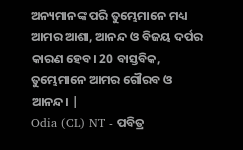ଅନ୍ୟମାନଙ୍କ ପରି ତୁମ୍ଭେମାନେ ମଧ୍ୟ ଆମର ଆଶା, ଆନନ୍ଦ ଓ ବିଜୟ ଦର୍ପର କାରଣ ହେବ। 20 ବାସ୍ତବିକ, ତୁମ୍ଭେମାନେ ଆମର ଗୌରବ ଓ ଆନନ୍ଦ। |
Odia (CL) NT - ପବିତ୍ର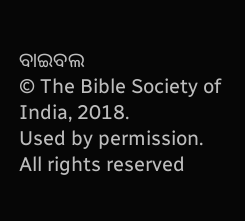ବାଇବଲ
© The Bible Society of India, 2018.
Used by permission. All rights reserved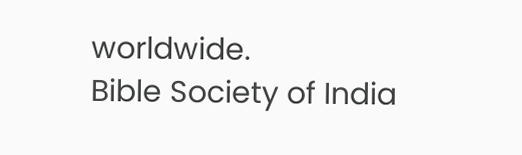worldwide.
Bible Society of India